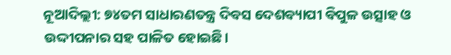ନୂଆଦିଲ୍ଲୀ: ୭୪ତମ ସାଧାରଣତନ୍ତ୍ର ଦିବସ ଦେଶବ୍ୟାପୀ ବିପୁଳ ଉତ୍ସାହ ଓ ଉଦ୍ଦୀପନାର ସହ ପାଳିତ ହୋଇଛି।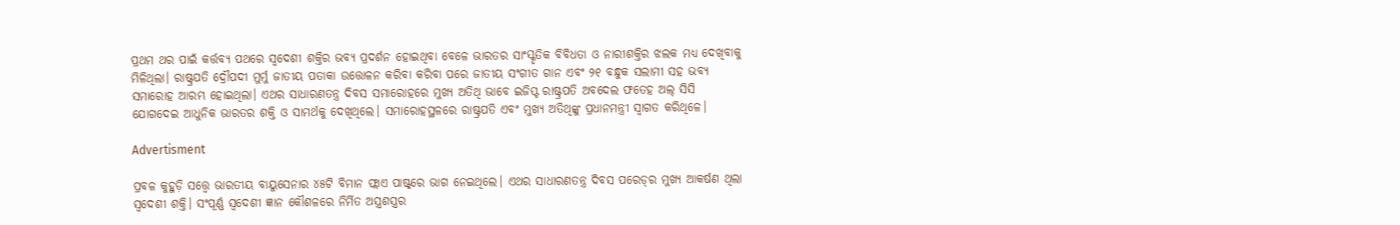ପ୍ରଥମ ଥର ପାଇଁ କର୍ତ୍ତବ୍ୟ ପଥରେ ସ୍ବଦେଶୀ ଶକ୍ତିର ଭବ୍ୟ ପ୍ରଦର୍ଶନ ହୋଇଥିବା ବେଳେ ଭାରତର ସାଂସ୍କୃତିକ ବିବିଧତା ଓ ନାରୀଶକ୍ତିର ଝଲକ ମଧ୍ୟ ଦେଖିବାକୁ ମିଳିଥିଲା। ରାଷ୍ଟ୍ରପତି ଦ୍ରୌପଦୀ ମୁର୍ମୁ ଜାତୀୟ ପତାକା ଉତ୍ତୋଳନ କରିବା କରିବା ପରେ ଜାତୀୟ ସଂଗୀତ ଗାନ ଏବଂ ୨୧ ବନ୍ଧୁକ ସଲାମୀ ସହ ଭବ୍ୟ ସମାରୋହ ଆରମ୍ଭ ହୋଇଥିଲା। ଏଥର ସାଧାରଣତନ୍ତ୍ର ଦିବସ ସମାରୋହରେ ମୁଖ୍ୟ ଅତିଥି ଭାବେ ଇଜିପ୍ଟ ରାଷ୍ଟ୍ରପତି ଅବଦେଲ ଫତେହ ଅଲ୍‌ ସିସି ଯୋଗଦେଇ ଆଧୁନିକ ଭାରତର ଶକ୍ତି ଓ ସାମର୍ଥକୁ ଦେଖିଥିଲେ। ସମାରୋହସ୍ଥଳରେ ରାଷ୍ଟ୍ରପତି ଏବଂ ମୁଖ୍ୟ ଅତିଥିଙ୍କୁ ପ୍ରଧାନମନ୍ତ୍ରୀ ସ୍ବାଗତ କରିଥିଳେ।

Advertisment

ପ୍ରବଳ କୁହୁଡ଼ି ସତ୍ତ୍ବେ ଭାରତୀୟ ବାୟୁସେନାର ୪୫ଟି ବିମାନ ଫ୍ଲାଏ ପାଷ୍ଟ୍‌ରେ ଭାଗ ନେଇଥିଲେ। ଏଥର ସାଧାରଣତନ୍ତ୍ର ଦିବସ ପରେଡ୍‌ର ମୁଖ୍ୟ ଆକର୍ଷଣ ଥିଲା ସ୍ବଦେଶୀ ଶକ୍ତି। ସଂପୂର୍ଣ୍ଣ ସ୍ବଦେଶୀ ଜ୍ଞାନ କୌଶଳରେ ନିର୍ମିତ ଅସ୍ତ୍ରଶସ୍ତ୍ରର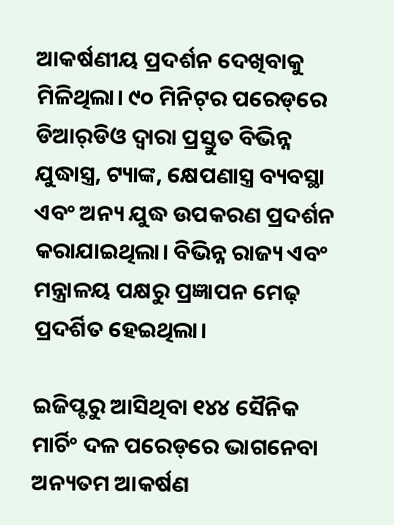ଆକର୍ଷଣୀୟ ପ୍ରଦର୍ଶନ ଦେଖିବାକୁ ମିଳିଥିଲା। ୯୦ ମିନିଟ୍‌ର ପରେଡ୍‌ରେ ଡିଆର୍‌ଡିଓ ଦ୍ବାରା ପ୍ରସ୍ତୁତ ବିଭିନ୍ନ ଯୁଦ୍ଧାସ୍ତ୍ର, ଟ୍ୟାଙ୍କ, କ୍ଷେପଣାସ୍ତ୍ର ବ୍ୟବସ୍ଥା ଏବଂ ଅନ୍ୟ ଯୁଦ୍ଧ ଉପକରଣ ପ୍ରଦର୍ଶନ କରାଯାଇଥିଲା। ବିଭିନ୍ନ ରାଜ୍ୟ ଏବଂ ମନ୍ତ୍ରାଳୟ ପକ୍ଷରୁ ପ୍ରଜ୍ଞାପନ ମେଢ଼ ପ୍ରଦର୍ଶିତ ହେଇଥିଲା।

ଇଜିପ୍ଟରୁ ଆସିଥିବା ୧୪୪ ସୈନିକ ମାର୍ଚିଂ ଦଳ ପରେଡ୍‌ରେ ଭାଗନେବା ଅନ୍ୟତମ ଆକର୍ଷଣ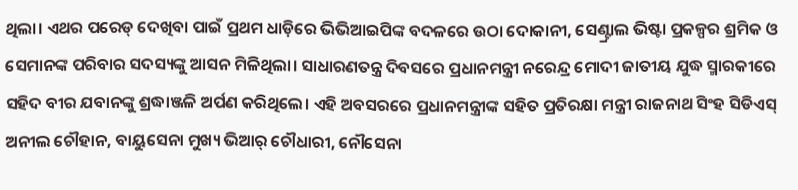ଥିଲା। ଏଥର ପରେଡ୍‌ ଦେଖିବା ପାଇଁ ପ୍ରଥମ ଧାଡ଼ିରେ ଭିଭିଆଇପିଙ୍କ ବଦଳରେ ଉଠା ଦୋକାନୀ, ସେଣ୍ଟ୍ରାଲ ଭିଷ୍ଟା ପ୍ରକଳ୍ପର ଶ୍ରମିକ ଓ ସେମାନଙ୍କ ପରିବାର ସଦସ୍ୟଙ୍କୁ ଆସନ ମିଳିଥିଲା। ସାଧାରଣତନ୍ତ୍ର ଦିବସରେ ପ୍ରଧାନମନ୍ତ୍ରୀ ନରେନ୍ଦ୍ର ମୋଦୀ ଜାତୀୟ ଯୁଦ୍ଧ ସ୍ମାରକୀରେ ସହିଦ ବୀର ଯବାନଙ୍କୁ ଶ୍ରଦ୍ଧାଞ୍ଜଳି ଅର୍ପଣ କରିଥିଲେ। ଏହି ଅବସରରେ ପ୍ରଧାନମନ୍ତ୍ରୀଙ୍କ ସହିତ ପ୍ରତିରକ୍ଷା ମନ୍ତ୍ରୀ ରାଜନାଥ ସିଂହ ସିଡିଏସ୍‌ ଅନୀଲ ଚୌହାନ, ବାୟୁସେନା ମୁଖ୍ୟ ଭିଆର୍‌ ଚୌଧାରୀ, ନୌସେନା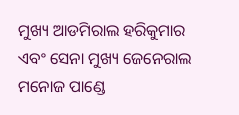ମୁଖ୍ୟ ଆଡମିରାଲ ହରିକୁମାର ଏବଂ ସେନା ମୁଖ୍ୟ ଜେନେରାଲ ମନୋଜ ପାଣ୍ଡେ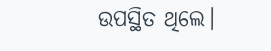ଉପସ୍ଥିତ ଥିଲେ।